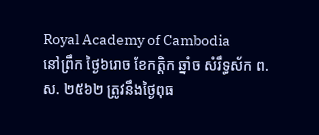Royal Academy of Cambodia
នៅព្រឹក ថ្ងៃ៦រោច ខែកត្តិក ឆ្នាំច សំរឹទ្ធស័ក ព.ស. ២៥៦២ ត្រូវនឹងថ្ងៃពុធ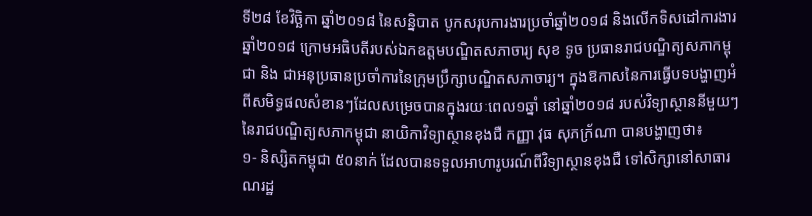ទី២៨ ខែវិច្ឆិកា ឆ្នាំ២០១៨ នៃសន្និបាត បូកសរុបការងារប្រចាំឆ្នាំ២០១៨ និងលើកទិសដៅការងារឆ្នាំ២០១៨ ក្រោមអធិបតីរបស់ឯកឧត្តមបណ្ឌិតសភាចារ្យ សុខ ទូច ប្រធានរាជបណ្ឌិត្យសភាកម្ពុជា និង ជាអនុប្រធានប្រចាំការនៃក្រុមប្រឹក្សាបណ្ឌិតសភាចារ្យ។ ក្នុងឱកាសនៃការធ្វើបទបង្ហាញអំពីសមិទ្ធផលសំខានៗដែលសម្រេចបានក្នុងរយៈពេល១ឆ្នាំ នៅឆ្នាំ២០១៨ របស់វិទ្យាស្ថាននីមួយៗនៃរាជបណ្ឌិត្យសភាកម្ពុជា នាយិកាវិទ្យាស្ថានខុងជឺ កញ្ញា វុធ សុភក័្រណា បានបង្ហាញថា៖
១- និស្សិតកម្ពុជា ៥០នាក់ ដែលបានទទួលអាហារូបរណ៍ពីវិទ្យាស្ថានខុងជឺ ទៅសិក្សានៅសាធារណរដ្ឋ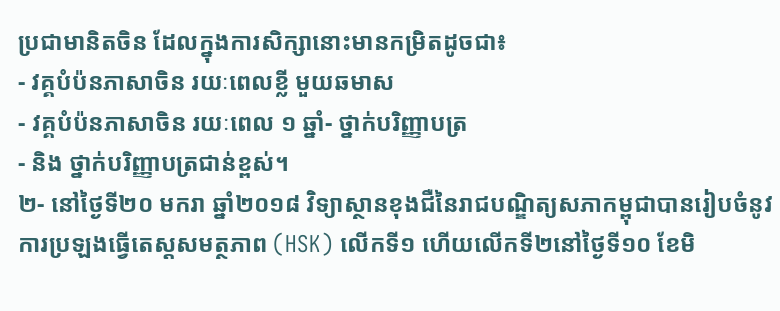ប្រជាមានិតចិន ដែលក្នុងការសិក្សានោះមានកម្រិតដូចជា៖
- វគ្គបំប៉នភាសាចិន រយៈពេលខ្លី មួយឆមាស
- វគ្គបំប៉នភាសាចិន រយៈពេល ១ ឆ្នាំ- ថ្នាក់បរិញ្ញាបត្រ
- និង ថ្នាក់បរិញ្ញាបត្រជាន់ខ្ពស់។
២- នៅថ្ងៃទី២០ មករា ឆ្នាំ២០១៨ វិទ្យាស្ថានខុងជឺនៃរាជបណ្ឌិត្យសភាកម្ពុជាបានរៀបចំនូវការប្រឡងធ្វើតេស្តសមត្ថភាព (HSK) លើកទី១ ហើយលើកទី២នៅថ្ងៃទី១០ ខែមិ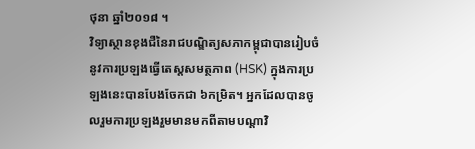ថុនា ឆ្នាំ២០១៨ ។
វិទ្យាស្ថានខុងជឺនៃរាជបណ្ឌិត្យសភាកម្ពុជាបានរៀបចំនូវការប្រឡងធ្វើតេស្តសមត្ថភាព (HSK) ក្នុងការប្រឡងនេះបានបែងចែកជា ៦កម្រិត។ អ្នកដែលបានចូលរួមការប្រឡងរួមមានមកពីតាមបណ្តាវិ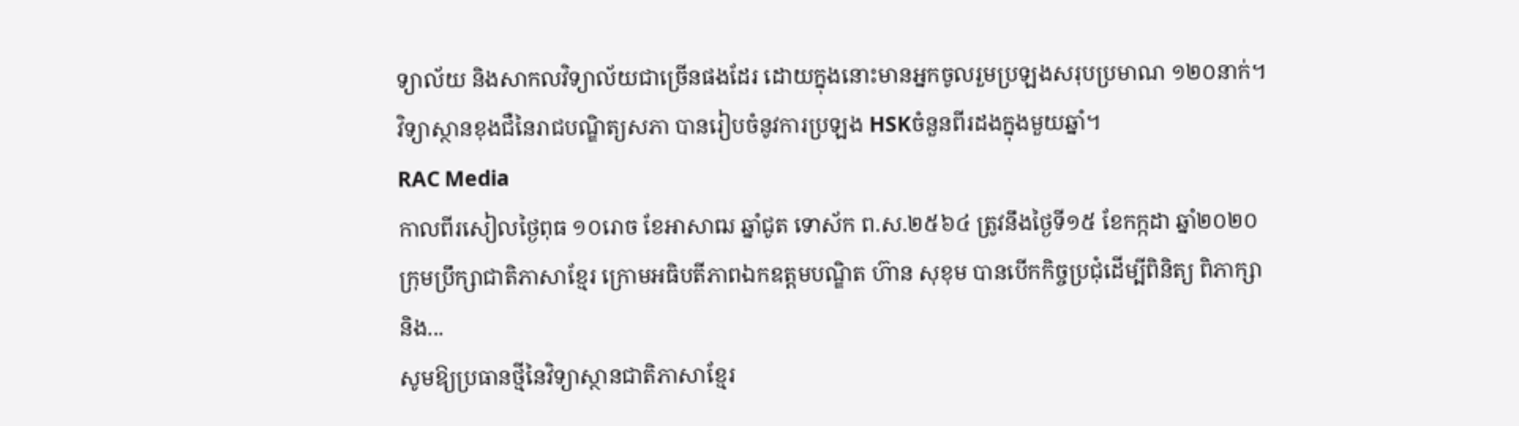ទ្យាល័យ និងសាកលវិទ្យាល័យជាច្រើនផងដែរ ដោយក្នុងនោះមានអ្នកចូលរួមប្រឡងសរុបប្រមាណ ១២០នាក់។ វិទ្យាស្ថានខុងជឺនៃរាជបណ្ឌិត្យសភា បានរៀបចំនូវការប្រឡង HSKចំនួនពីរដងក្នុងមួយឆ្នាំ។
RAC Media
កាលពីរសៀលថ្ងៃពុធ ១០រោច ខែអាសាឍ ឆ្នាំជូត ទោស័ក ព.ស.២៥៦៤ ត្រូវនឹងថ្ងៃទី១៥ ខែកក្កដា ឆ្នាំ២០២០ ក្រុមប្រឹក្សាជាតិភាសាខ្មែរ ក្រោមអធិបតីភាពឯកឧត្តមបណ្ឌិត ហ៊ាន សុខុម បានបើកកិច្ចប្រជុំដើម្បីពិនិត្យ ពិភាក្សា និង...
សូមឱ្យប្រធានថ្មីនៃវិទ្យាស្ថានជាតិភាសាខ្មែរ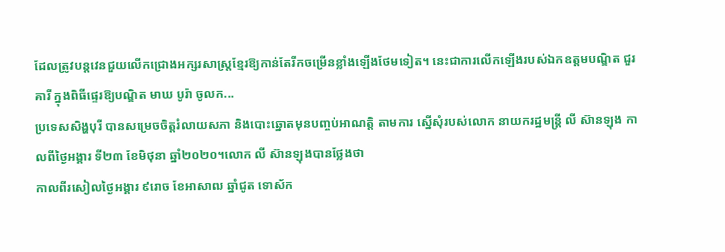ដែលត្រូវបន្តវេនជួយលើកជ្រោងអក្សរសាស្ត្រខ្មែរឱ្យកាន់តែរីកចម្រើនខ្លាំងឡើងថែមទៀត។ នេះជាការលើកឡើងរបស់ឯកឧត្ដមបណ្ឌិត ជួរ គារី ក្នុងពិធីផ្ទេរឱ្យបណ្ឌិត មាឃ បូរ៉ា ចូលក...
ប្រទេសសិង្ហបុរី បានសម្រេចចិត្តរំលាយសភា និងបោះឆ្នោតមុនបញ្ចប់អាណត្តិ តាមការ ស្នើសុំរបស់លោក នាយករដ្ឋមន្ត្រី លី ស៊ានឡុង កាលពីថ្ងៃអង្គារ ទី២៣ ខែមិថុនា ឆ្នាំ២០២០។លោក លី ស៊ានឡុងបានថ្លែងថា
កាលពីរសៀលថ្ងៃអង្គារ ៩រោច ខែអាសាឍ ឆ្នាំជូត ទោស័ក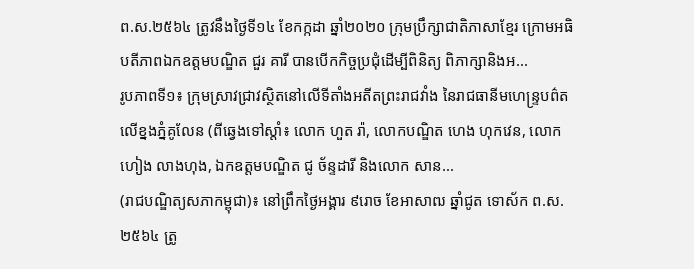ព.ស.២៥៦៤ ត្រូវនឹងថ្ងៃទី១៤ ខែកក្កដា ឆ្នាំ២០២០ ក្រុមប្រឹក្សាជាតិភាសាខ្មែរ ក្រោមអធិបតីភាពឯកឧត្តមបណ្ឌិត ជួរ គារី បានបើកកិច្ចប្រជុំដើម្បីពិនិត្យ ពិភាក្សានិងអ...
រូបភាពទី១៖ ក្រុមស្រាវជ្រាវស្ថិតនៅលើទីតាំងអតីតព្រះរាជវាំង នៃរាជធានីមហេន្រ្ទបព៌ត លើខ្នងភ្នំគូលែន (ពីឆ្វេងទៅស្តាំ៖ លោក ហួត រ៉ា, លោកបណ្ឌិត ហេង ហុកវេន, លោក ហៀង លាងហុង, ឯកឧត្តមបណ្ឌិត ជូ ច័ន្ទដារី និងលោក សាន...
(រាជបណ្ឌិត្យសភាកម្ពុជា)៖ នៅព្រឹកថ្ងៃអង្គារ ៩រោច ខែអាសាឍ ឆ្នាំជូត ទោស័ក ព.ស.២៥៦៤ ត្រូ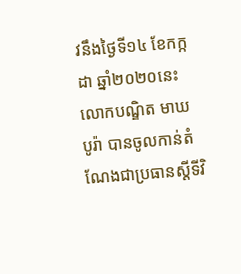វនឹងថ្ងៃទី១៤ ខែកក្កដា ឆ្នាំ២០២០នេះ លោកបណ្ឌិត មាឃ បូរ៉ា បានចូលកាន់តំណែងជាប្រធានស្តីទីវិ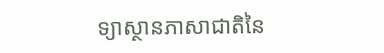ទ្យាស្ថានភាសាជាតិនៃ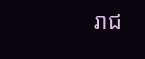រាជ